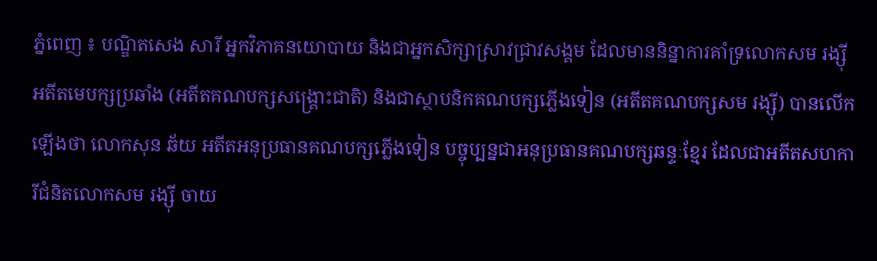ភ្នំពេញ ៖ បណ្ឌិតសេង សារី អ្នកវិភាគនយោបាយ និងជាអ្នកសិក្សាស្រាវជ្រាវសង្គម ដែលមាននិន្នាការគាំទ្រលោកសម រង្ស៊ី អតីតមេបក្សប្រឆាំង (អតីតគណបក្សសង្គ្រោះជាតិ) និងជាស្ថាបនិកគណបក្សភ្លើងទៀន (អតីតគណបក្សសម រង្ស៊ី) បានលើកឡើងថា លោកសុន ឆ័យ អតីតអនុប្រធានគណបក្សភ្លើងទៀន បច្ចុប្បន្នជាអនុប្រធានគណបក្សឆន្ទៈខ្មែរ ដែលជាអតីតសហការីជំនិតលោកសម រង្ស៊ី ចាយ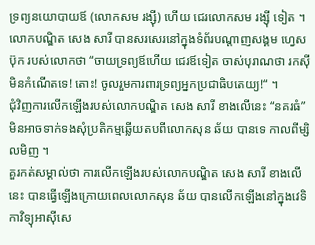ទ្រព្យនយោបាយឪ (លោកសម រង្ស៊ី) ហើយ ជេរលោកសម រង្ស៊ី ទៀត ។
លោកបណ្ឌិត សេង សារី បានសរសេរនៅក្នុងទំព័របណ្ដាញសង្គម ហ្វេសប៊ុក របស់លោកថា “ចាយទ្រព្យឪហើយ ជេរឪទៀត ចាស់បុរាណថា រកស៊ីមិនកំណើតទេ! តោះ! ចូលរួមការពារទ្រព្យអ្នកប្រជាធិបតេយ្យ!“ ។
ជុំវិញការលើកឡើងរបស់លោកបណ្ឌិត សេង សារី ខាងលើនេះ “នគរធំ” មិនអាចទាក់ទងសុំប្រតិកម្មឆ្លើយតបពីលោកសុន ឆ័យ បានទេ កាលពីម្សិលមិញ ។
គួរកត់សម្គាល់ថា ការលើកឡើងរបស់លោកបណ្ឌិត សេង សារី ខាងលើនេះ បានធ្វើឡើងក្រោយពេលលោកសុន ឆ័យ បានលើកឡើងនៅក្នុងវេទិកាវិទ្យុអាស៊ីសេ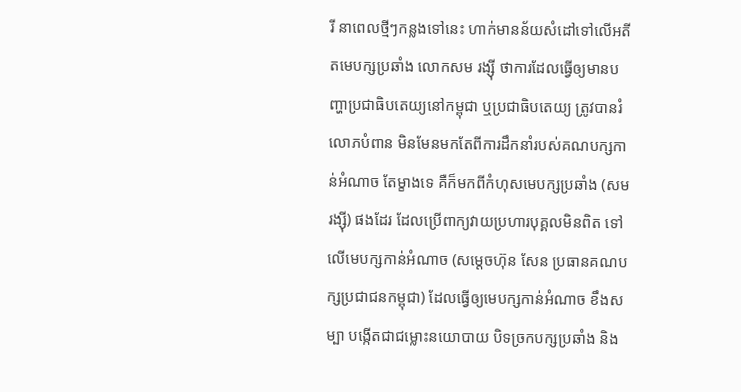រី នាពេលថ្មីៗកន្លងទៅនេះ ហាក់មានន័យសំដៅទៅលើអតីតមេបក្សប្រឆាំង លោកសម រង្ស៊ី ថាការដែលធ្វើឲ្យមានបញ្ហាប្រជាធិបតេយ្យនៅកម្ពុជា ឬប្រជាធិបតេយ្យ ត្រូវបានរំលោភបំពាន មិនមែនមកតែពីការដឹកនាំរបស់គណបក្សកាន់អំណាច តែម្ខាងទេ គឺក៏មកពីកំហុសមេបក្សប្រឆាំង (សម រង្ស៊ី) ផងដែរ ដែលប្រើពាក្យវាយប្រហារបុគ្គលមិនពិត ទៅលើមេបក្សកាន់អំណាច (សម្តេចហ៊ុន សែន ប្រធានគណបក្សប្រជាជនកម្ពុជា) ដែលធ្វើឲ្យមេបក្សកាន់អំណាច ខឹងសម្បា បង្កើតជាជម្លោះនយោបាយ បិទច្រកបក្សប្រឆាំង និង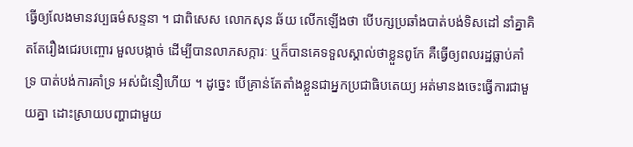ធ្វើឲ្យលែងមានវប្បធម៌សន្ទនា ។ ជាពិសេស លោកសុន ឆ័យ លើកឡើងថា បើបក្សប្រឆាំងបាត់បង់ទិសដៅ នាំគ្នាគិតតែរឿងជេរបញ្ចោរ មួលបង្កាច់ ដើម្បីបានលាភសក្ការៈ ឬក៏បានគេទទួលស្គាល់ថាខ្លួនពូកែ គឺធ្វើឲ្យពលរដ្ឋធ្លាប់គាំទ្រ បាត់បង់ការគាំទ្រ អស់ជំនឿហើយ ។ ដូច្នេះ បើគ្រាន់តែតាំងខ្លួនជាអ្នកប្រជាធិបតេយ្យ អត់មានងចេះធ្វើការជាមួយគ្នា ដោះស្រាយបញ្ហាជាមួយ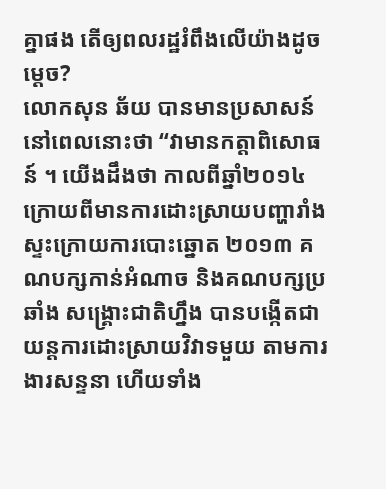គ្នាផង តើឲ្យពលរដ្ឋរំពឹងលើយ៉ាងដូចម្ដេច?
លោកសុន ឆ័យ បានមានប្រសាសន៍នៅពេលនោះថា “វាមានកត្តាពិសោធន៍ ។ យើងដឹងថា កាលពីឆ្នាំ២០១៤ ក្រោយពីមានការដោះស្រាយបញ្ហារាំងស្ទះក្រោយការបោះឆ្នោត ២០១៣ គណបក្សកាន់អំណាច និងគណបក្សប្រឆាំង សង្រ្គោះជាតិហ្នឹង បានបង្កើតជាយន្តការដោះស្រាយវិវាទមួយ តាមការងារសន្ទនា ហើយទាំង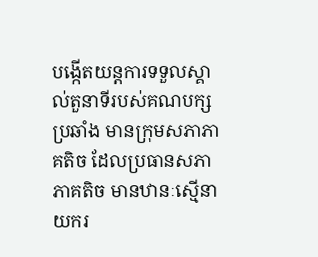បង្កើតយន្តការទទួលស្គាល់តួនាទីរបស់គណបក្សប្រឆាំង មានក្រុមសភាភាគតិច ដែលប្រធានសភាភាគតិច មានឋានៈស្មើនាយករ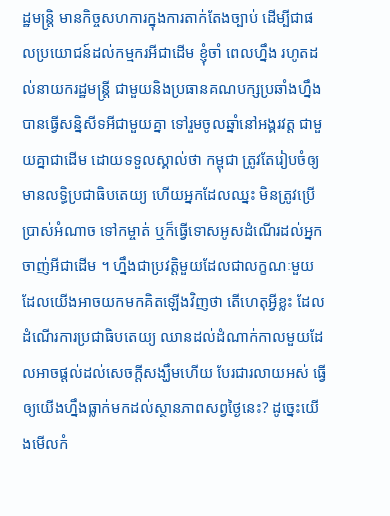ដ្ឋមន្រ្តិ មានកិច្ចសហការក្នុងការតាក់តែងច្បាប់ ដើម្បីជាផលប្រយោជន៍ដល់កម្មករអីជាដើម ខ្ញុំចាំ ពេលហ្នឹង រហូតដល់នាយករដ្ឋមន្រ្តី ជាមួយនិងប្រធានគណបក្សប្រឆាំងហ្នឹងបានធ្វើសន្និសីទអីជាមួយគ្នា ទៅរួមចូលឆ្នាំនៅអង្គរវត្ត ជាមួយគ្នាជាដើម ដោយទទួលស្គាល់ថា កម្ពុជា ត្រូវតែរៀបចំឲ្យមានលទ្ធិប្រជាធិបតេយ្យ ហើយអ្នកដែលឈ្នះ មិនត្រូវប្រើប្រាស់អំណាច ទៅកម្ចាត់ ឬក៏ធ្វើទោសអូសដំណើរដល់អ្នកចាញ់អីជាដើម ។ ហ្នឹងជាប្រវត្តិមួយដែលជាលក្ខណៈមួយដែលយើងអាចយកមកគិតឡើងវិញថា តើហេតុអ្វីខ្លះ ដែលដំណើរការប្រជាធិបតេយ្យ ឈានដល់ដំណាក់កាលមួយដែលអាចផ្ដល់ដល់សេចក្ដីសង្ឃឹមហើយ បែរជារលាយអស់ ធ្វើឲ្យយើងហ្នឹងធ្លាក់មកដល់ស្ថានភាពសព្វថ្ងៃនេះ? ដូច្នេះយើងមើលកំ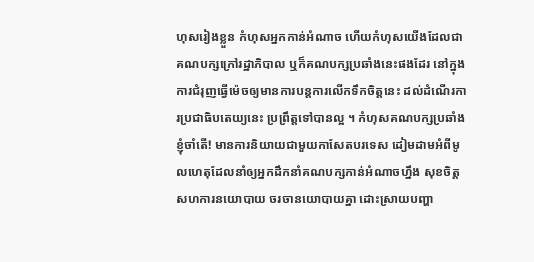ហុសរៀងខ្លួន កំហុសអ្នកកាន់អំណាច ហើយកំហុសយើងដែលជាគណបក្សក្រៅរដ្ឋាភិបាល ឬក៏គណបក្សប្រឆាំងនេះផងដែរ នៅក្នុងការជំរុញធ្វើម៉េចឲ្យមានការបន្តការលើកទឹកចិត្តនេះ ដល់ដំណើរការប្រជាធិបតេយ្យនេះ ប្រព្រឹត្តទៅបានល្អ ។ កំហុសគណបក្សប្រឆាំង ខ្ញុំចាំតើ! មានការនិយាយជាមួយកាសែតបរទេស ដៀមដាមអំពីមូលហេតុដែលនាំឲ្យអ្នកដឹកនាំគណបក្សកាន់អំណាចហ្នឹង សុខចិត្តសហការនយោបាយ ចរចានយោបាយគ្នា ដោះស្រាយបញ្ហា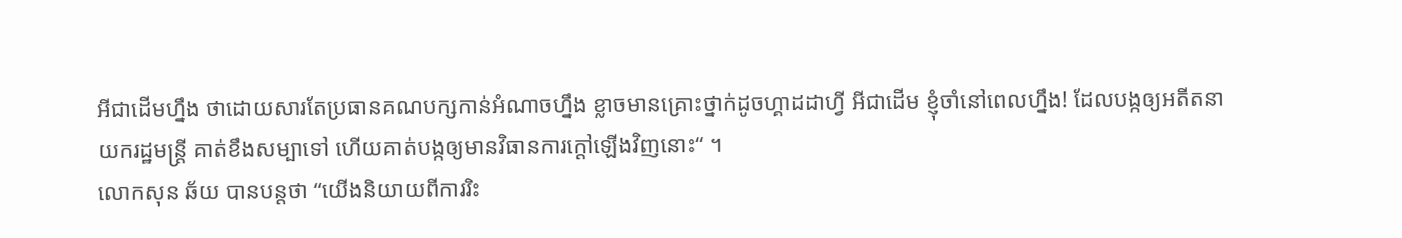អីជាដើមហ្នឹង ថាដោយសារតែប្រធានគណបក្សកាន់អំណាចហ្នឹង ខ្លាចមានគ្រោះថ្នាក់ដូចហ្គាដដាហ្វី អីជាដើម ខ្ញុំចាំនៅពេលហ្នឹង! ដែលបង្កឲ្យអតីតនាយករដ្ឋមន្រ្តី គាត់ខឹងសម្បាទៅ ហើយគាត់បង្កឲ្យមានវិធានការក្ដៅឡើងវិញនោះ“ ។
លោកសុន ឆ័យ បានបន្តថា “យើងនិយាយពីការរិះ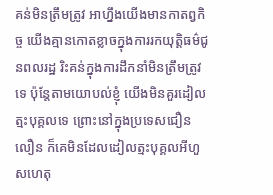គន់មិនត្រឹមត្រូវ អាហ្នឹងយើងមានកាតព្វកិច្ច យើងគ្មានកោតខ្លាចក្នុងការរកយុត្តិធម៌ជូនពលរដ្ឋ រិះគន់ក្នុងការដឹកនាំមិនត្រឹមត្រូវទេ ប៉ុន្តែតាមយោបល់ខ្ញុំ យើងមិនគួរដៀលត្មះបុគ្គលទេ ព្រោះនៅក្នុងប្រទេសជឿនលឿន ក៏គេមិនដែលដៀលត្មះបុគ្គលអីហួសហេតុ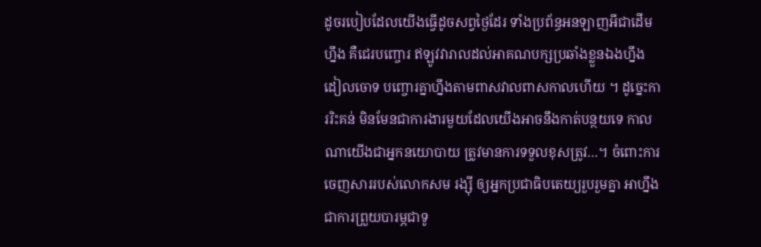ដូចរបៀបដែលយើងធ្វើដូចសព្វថ្ងៃដែរ ទាំងប្រព័ន្ធអនឡាញអីជាដើមហ្នឹង គឺជេរបញ្ចោរ ឥឡូវវារាលដល់អាគណបក្សប្រឆាំងខ្លួនឯងហ្នឹង ដៀលចោទ បញ្ចោរគ្នាហ្នឹងតាមពាសវាលពាសកាលហើយ ។ ដូច្នេះការរិះគន់ មិនមែនជាការងារមួយដែលយើងអាចនឹងកាត់បន្ថយទេ កាលណាយើងជាអ្នកនយោបាយ ត្រូវមានការទទួលខុសត្រូវ…។ ចំពោះការចេញសាររបស់លោកសម រង្ស៊ី ឲ្យអ្នកប្រជាធិបតេយ្យរួបរួមគ្នា អាហ្នឹងជាការព្រួយបារម្ភជាទូ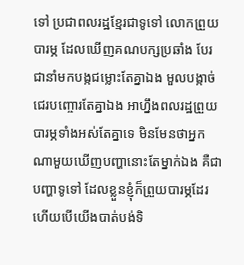ទៅ ប្រជាពលរដ្ឋខ្មែរជាទូទៅ លោកព្រួយបារម្ភ ដែលឃើញគណបក្សប្រឆាំង បែរជានាំមកបង្កជម្លោះតែគ្នាឯង មួលបង្កាច់ ជេរបញ្ចោរតែគ្នាឯង អាហ្នឹងពលរដ្ឋព្រួយបារម្ភទាំងអស់តែគ្នាទេ មិនមែនថាអ្នកណាមួយឃើញបញ្ហានោះតែម្នាក់ឯង គឺជាបញ្ហាទូទៅ ដែលខ្លួនខ្ញុំក៏ព្រួយបារម្ភដែរ ហើយបើយើងបាត់បង់ទិ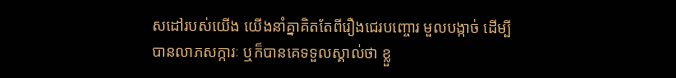សដៅរបស់យើង យើងនាំគ្នាគិតតែពីរឿងជេរបញ្ចោរ មួលបង្កាច់ ដើម្បីបានលាភសក្ការៈ ឬក៏បានគេទទួលស្គាល់ថា ខ្លួ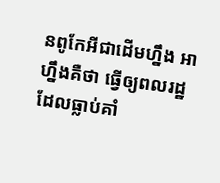នពូកែអីជាដើមហ្នឹង អាហ្នឹងគឺថា ធ្វើឲ្យពលរដ្ឋដែលធ្លាប់គាំ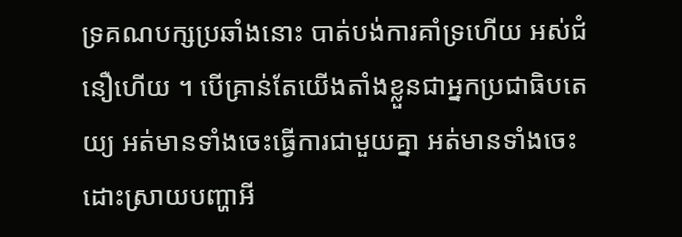ទ្រគណបក្សប្រឆាំងនោះ បាត់បង់ការគាំទ្រហើយ អស់ជំនឿហើយ ។ បើគ្រាន់តែយើងតាំងខ្លួនជាអ្នកប្រជាធិបតេយ្យ អត់មានទាំងចេះធ្វើការជាមួយគ្នា អត់មានទាំងចេះដោះស្រាយបញ្ហាអី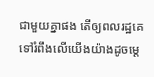ជាមួយគ្នាផង តើឲ្យពលរដ្ឋគេទៅរំពឹងលើយើងយ៉ាងដូចម្ដេ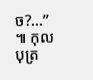ច?…” ៕ កុលបុត្រ